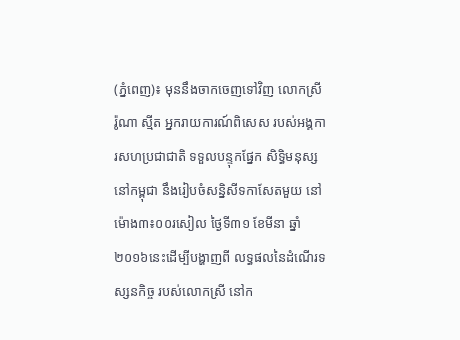(ភ្នំពេញ)៖ មុននឹងចាកចេញទៅវិញ លោកស្រី រ៉ូណា ស្មីត អ្នករាយការណ៍ពិសេស របស់អង្គការសហប្រជាជាតិ ទទួលបន្ទុកផ្នែក សិទ្ធិមនុស្សនៅកម្ពុជា នឹងរៀបចំសន្និសីទកាសែតមួយ នៅម៉ោង៣៖០០រសៀល ថ្ងៃទី៣១ ខែមីនា ឆ្នាំ២០១៦នេះដើម្បីបង្ហាញពី លទ្ធផលនៃដំណើរទស្សនកិច្ច របស់លោកស្រី នៅក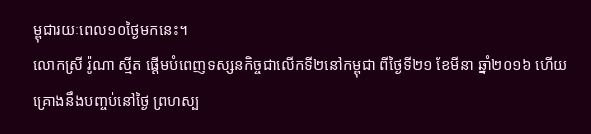ម្ពុជារយៈពេល១០ថ្ងៃមកនេះ។
លោកស្រី រ៉ូណា ស្មីត ផ្តើមបំពេញទស្សនកិច្ចជាលើកទី២នៅកម្ពុជា ពីថ្ងៃទី២១ ខែមីនា ឆ្នាំ២០១៦ ហើយគ្រោងនឹងបញ្ចប់នៅថ្ងៃ ព្រហស្ប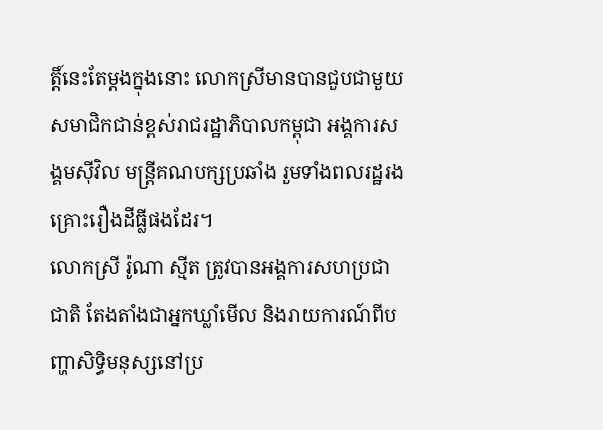ត្តិ៍នេះតែម្តងក្នុងនោះ លោកស្រីមានបានជួបជាមួយ សមាជិកជាន់ខ្ពស់រាជរដ្ឋាភិបាលកម្ពុជា អង្គការសង្គមស៊ីវិល មន្រ្តីគណបក្សប្រឆាំង រួមទាំងពលរដ្ឋរងគ្រោះរឿងដីធ្លីផងដែរ។
លោកស្រី រ៉ូណា ស្មីត ត្រូវបានអង្គការសហប្រជាជាតិ តែងតាំងជាអ្នកឃ្លាំមើល និងរាយការណ៍ពីបញ្ហាសិទ្ធិមនុស្សនៅប្រ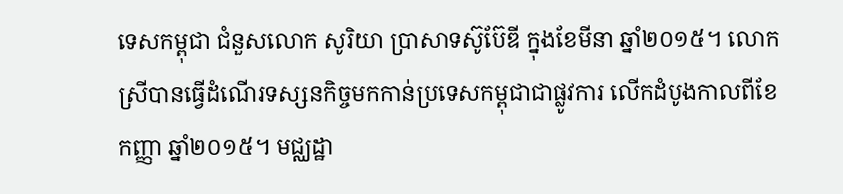ទេសកម្ពុជា ជំនួសលោក សូរិយា ប្រាសាទស៊ូប៊ែឌី ក្នុងខែមីនា ឆ្នាំ២០១៥។ លោកស្រីបានធ្វើដំណើរទស្សនកិច្ចមកកាន់ប្រទេសកម្ពុជាជាផ្លូវការ លើកដំបូងកាលពីខែកញ្ញា ឆ្នាំ២០១៥។ មជ្ឈដ្ឋា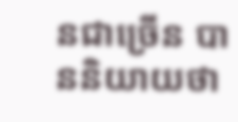នជាច្រើន បាននិយាយថា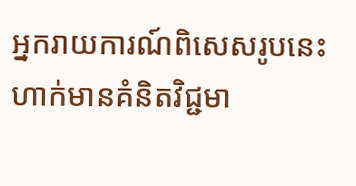អ្នករាយការណ៍ពិសេសរូបនេះ ហាក់មានគំនិតវិជ្ជមា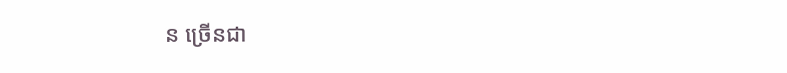ន ច្រើនជា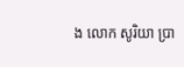ង លោក សូរិយា ប្រា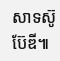សាទស៊ូប៊ែឌី៕